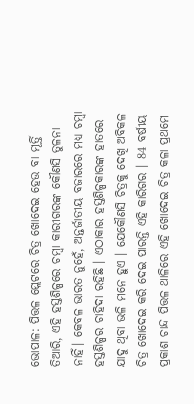ଭୋପାଳ: ପିତ୍ତଳ ପ୍ଲେଟରେ ଚିତ୍ର ଖୋଦେଇ ହେଉ ବା ମୂର୍ତ୍ତି ତିଆରି, ଏହି ହସ୍ତଶିଳ୍ପରେ ଚମ୍ବା କାରୀଗରଙ୍କ କୌଣସି ତୁଳନା ନାହିଁ। କେବଳ ଭାରତ ନୁହେଁ, ଅନ୍ତର୍ଜାତୀୟ ବଜାରରେ ମଧ୍ୟ ଚମ୍ବା ହସ୍ତଶିଳ୍ପର ଚାହିଦା ରହିଛି । ଏଠାକାର ହସ୍ତଶିଳ୍ପକାରଙ୍କ ହାତରେ ଯାଦୁ ଥିବା ଭଳି ମନେ ହୁଏ । ଯେକୌଣସି ଚିତ୍ରକୁ ଦେଖି ଅବିକଳ ଚିତ୍ର ଖୋଦେଇ କରି ଦେଇ ପାରନ୍ତି ଏହି କାରିଗର । 84 ବର୍ଷୀୟ ପ୍ରକାଶ ଚାନ୍ଦ ପିତ୍ତଳ ଥାଳିରେ ଏହି ଖୋଦେଇ ଚିତ୍ର କଳା ପ୍ରଥମେ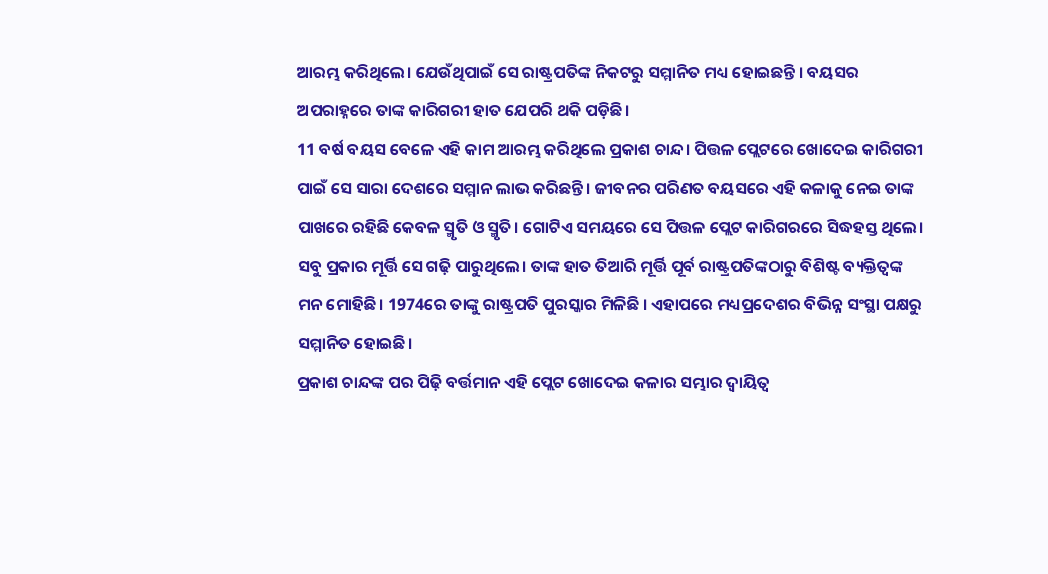ଆରମ୍ଭ କରିଥିଲେ। ଯେଉଁଥିପାଇଁ ସେ ରାଷ୍ଟ୍ରପତିଙ୍କ ନିକଟରୁ ସମ୍ମାନିତ ମଧ୍ୟ ହୋଇଛନ୍ତି । ବୟସର ଅପରାହ୍ନରେ ତାଙ୍କ କାରିଗରୀ ହାତ ଯେପରି ଥକି ପଡ଼ିଛି।
11 ବର୍ଷ ବୟସ ବେଳେ ଏହି କାମ ଆରମ୍ଭ କରିଥିଲେ ପ୍ରକାଶ ଚାନ୍ଦ। ପିତ୍ତଳ ପ୍ଲେଟରେ ଖୋଦେଇ କାରିଗରୀ ପାଇଁ ସେ ସାରା ଦେଶରେ ସମ୍ମାନ ଲାଭ କରିଛନ୍ତି । ଜୀବନର ପରିଣତ ବୟସରେ ଏହି କଳାକୁ ନେଇ ତାଙ୍କ ପାଖରେ ରହିଛି କେବଳ ସ୍ମୃତି ଓ ସ୍ମୃତି। ଗୋଟିଏ ସମୟରେ ସେ ପିତ୍ତଳ ପ୍ଲେଟ କାରିଗରରେ ସିଦ୍ଧହସ୍ତ ଥିଲେ। ସବୁ ପ୍ରକାର ମୂର୍ତ୍ତି ସେ ଗଢ଼ି ପାରୁଥିଲେ। ତାଙ୍କ ହାତ ତିଆରି ମୂର୍ତ୍ତି ପୂର୍ବ ରାଷ୍ଟ୍ରପତିଙ୍କଠାରୁ ବିଶିଷ୍ଟ ବ୍ୟକ୍ତିତ୍ବଙ୍କ ମନ ମୋହିଛି। 1974ରେ ତାଙ୍କୁ ରାଷ୍ଟ୍ରପତି ପୁରସ୍କାର ମିଳିଛି । ଏହାପରେ ମଧ୍ୟପ୍ରଦେଶର ବିଭିନ୍ନ ସଂସ୍ଥା ପକ୍ଷରୁ ସମ୍ମାନିତ ହୋଇଛି।
ପ୍ରକାଶ ଚାନ୍ଦଙ୍କ ପର ପିଢ଼ି ବର୍ତ୍ତମାନ ଏହି ପ୍ଲେଟ ଖୋଦେଇ କଳାର ସମ୍ଭାର ଦ୍ବାୟିତ୍ବ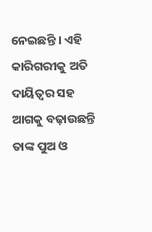ନେଇଛନ୍ତି । ଏହି କାରିଗରୀକୁ ଅତି ଦାୟିତ୍ବର ସହ ଆଗକୁ ବଢ଼ାଉଛନ୍ତି ତାଙ୍କ ପୁଅ ଓ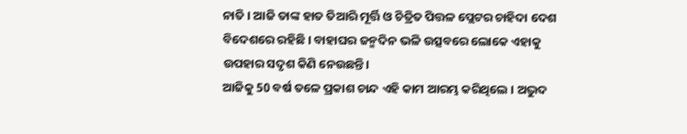ନାତି । ଆଜି ତାଙ୍କ ହାତ ତିଆରି ମୂର୍ତ୍ତି ଓ ଚିତ୍ରିତ ପିତ୍ତଳ ପ୍ଲେଟର ଚାହିଦା ଦେଶ ବିଦେଶରେ ରହିଛି । ବାହାଘର ଜନ୍ମଦିନ ଭଳି ଉତ୍ସବରେ ଲୋକେ ଏହାକୁ ଉପହାର ସଦୃଶ କିଣି ନେଉଛନ୍ତି।
ଆଜିକୁ 50 ବର୍ଷ ତଳେ ପ୍ରକାଶ ଚାନ୍ଦ ଏହି କାମ ଆରମ୍ଭ କରିଥିଲେ । ଅଦ୍ଭୁଦ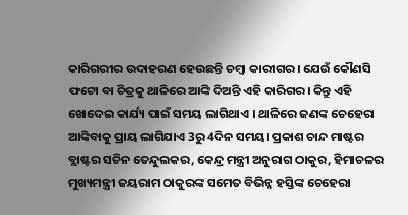କାରିଗରୀର ଉଦାହରଣ ହେଉଛନ୍ତି ଚମ୍ବା କାରୀଗର। ଯେଉଁ କୌଣସି ଫଟୋ ବା ଚିତ୍ରକୁ ଥାଳିରେ ଆଙ୍କି ଦିଅନ୍ତି ଏହି କାରିଗର। କିନ୍ତୁ ଏହି ଖୋଦେଇ କାର୍ଯ୍ୟ ପାଇଁ ସମୟ ଲାଗିଥାଏ । ଥାଳିରେ ଜଣଙ୍କ ଚେହେରା ଆଙ୍କିବାକୁ ପ୍ରାୟ ଲାଗିଯାଏ 3ରୁ 4ଦିନ ସମୟ। ପ୍ରକାଶ ଚାନ୍ଦ ମାଷ୍ଟର ବ୍ଲାଷ୍ଟର ସଚିନ ତେନ୍ଦୁଲକର, କେନ୍ଦ୍ର ମନ୍ତ୍ରୀ ଅନୁରାଗ ଠାକୁର, ହିମାଚଳର ମୁଖ୍ୟମନ୍ତ୍ରୀ ଜୟରାମ ଠାକୁରଙ୍କ ସମେତ ବିଭିନ୍ନ ହସ୍ତିଙ୍କ ଚେହେରା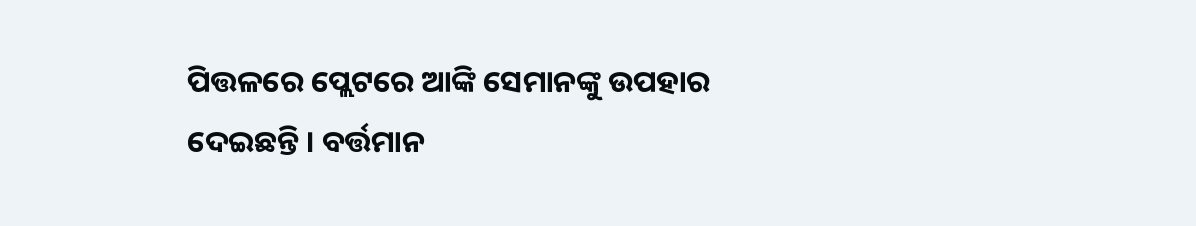ପିତ୍ତଳରେ ପ୍ଲେଟରେ ଆଙ୍କି ସେମାନଙ୍କୁ ଉପହାର ଦେଇଛନ୍ତି । ବର୍ତ୍ତମାନ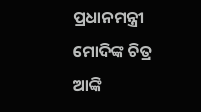ପ୍ରଧାନମନ୍ତ୍ରୀ ମୋଦିଙ୍କ ଚିତ୍ର ଆଙ୍କି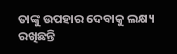ତାଙ୍କୁ ଉପହାର ଦେବାକୁ ଲକ୍ଷ୍ୟ ରଖିଛନ୍ତି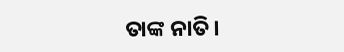ତାଙ୍କ ନାତି।